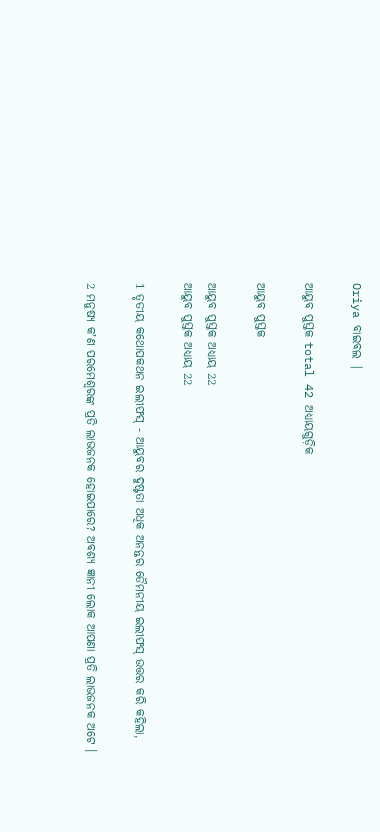Oriya ବାଇବଲ |

ଆୟୁବ ପୁସ୍ତକ total 42 ଅଧ୍ୟାୟଗୁଡ଼ିକ

ଆୟୁବ ପୁସ୍ତକ

ଆୟୁବ ପୁସ୍ତକ ଅଧ୍ୟାୟ 22
ଆୟୁବ ପୁସ୍ତକ ଅଧ୍ୟାୟ 22

1 ତୃତୀୟ କଥୋପକଥନ ଇଲୀଫସ୍ - ଆୟୁବର ଦୁଷ୍ଟତା ଅଧିକ ଅନନ୍ତର ତୈମନୀୟ ଇଲୀଫସ୍ ଉତ୍ତର କରି କହିଲା,

2 ମନୁଷ୍ୟ କʼଣ ପରମେଶ୍ଵରଙ୍କ ପ୍ରତି ଲାଭଜନକ ହୋଇପାରେ? ଅବଶ୍ୟ ଜ୍ଞାନୀ ଲୋକ ଆପଣା ପ୍ରତି ଲାଭଜନକ ଅଟେ ।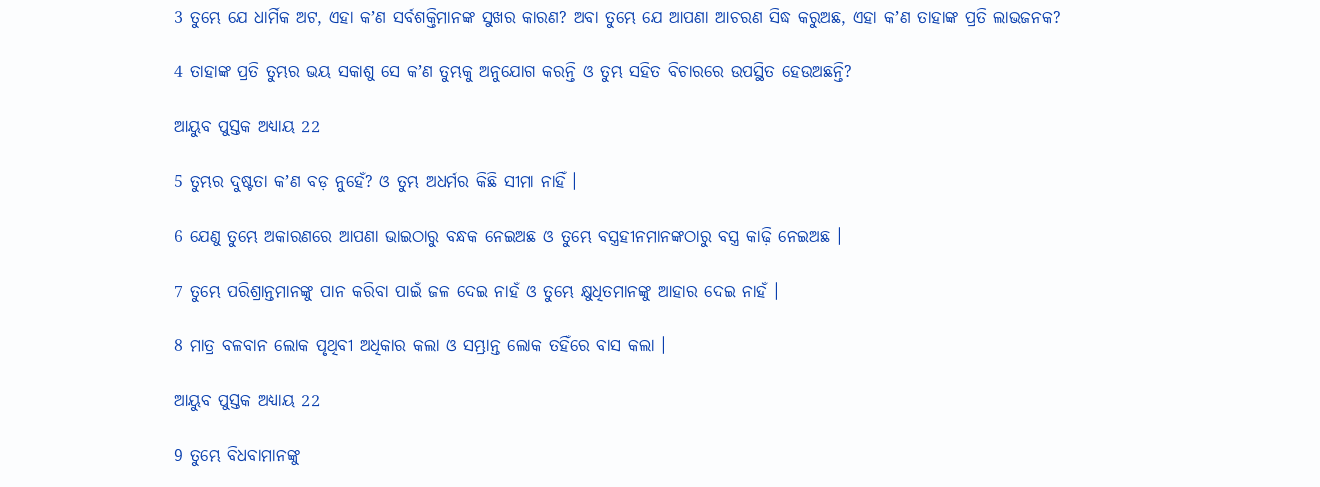3 ତୁମ୍ଭେ ଯେ ଧାର୍ମିକ ଅଟ, ଏହା କʼଣ ସର୍ବଶକ୍ତିମାନଙ୍କ ସୁଖର କାରଣ? ଅବା ତୁମ୍ଭେ ଯେ ଆପଣା ଆଚରଣ ସିଦ୍ଧ କରୁଅଛ, ଏହା କʼଣ ତାହାଙ୍କ ପ୍ରତି ଲାଭଜନକ?

4 ତାହାଙ୍କ ପ୍ରତି ତୁମ୍ଭର ଭୟ ସକାଶୁ ସେ କʼଣ ତୁମ୍ଭକୁ ଅନୁଯୋଗ କରନ୍ତି ଓ ତୁମ୍ଭ ସହିତ ବିଚାରରେ ଉପସ୍ଥିତ ହେଉଅଛନ୍ତି?

ଆୟୁବ ପୁସ୍ତକ ଅଧ୍ୟାୟ 22

5 ତୁମ୍ଭର ଦୁଷ୍ଟତା କʼଣ ବଡ଼ ନୁହେଁ? ଓ ତୁମ୍ଭ ଅଧର୍ମର କିଛି ସୀମା ନାହିଁ ।

6 ଯେଣୁ ତୁମ୍ଭେ ଅକାରଣରେ ଆପଣା ଭାଇଠାରୁ ବନ୍ଧକ ନେଇଅଛ ଓ ତୁମ୍ଭେ ବସ୍ତ୍ରହୀନମାନଙ୍କଠାରୁ ବସ୍ତ୍ର କାଢ଼ି ନେଇଅଛ ।

7 ତୁମ୍ଭେ ପରିଶ୍ରାନ୍ତମାନଙ୍କୁ ପାନ କରିବା ପାଇଁ ଜଳ ଦେଇ ନାହଁ ଓ ତୁମ୍ଭେ କ୍ଷୁଧିତମାନଙ୍କୁ ଆହାର ଦେଇ ନାହଁ ।

8 ମାତ୍ର ବଳବାନ ଲୋକ ପୃଥିବୀ ଅଧିକାର କଲା ଓ ସମ୍ଭ୍ରାନ୍ତ ଲୋକ ତହିଁରେ ବାସ କଲା ।

ଆୟୁବ ପୁସ୍ତକ ଅଧ୍ୟାୟ 22

9 ତୁମ୍ଭେ ବିଧବାମାନଙ୍କୁ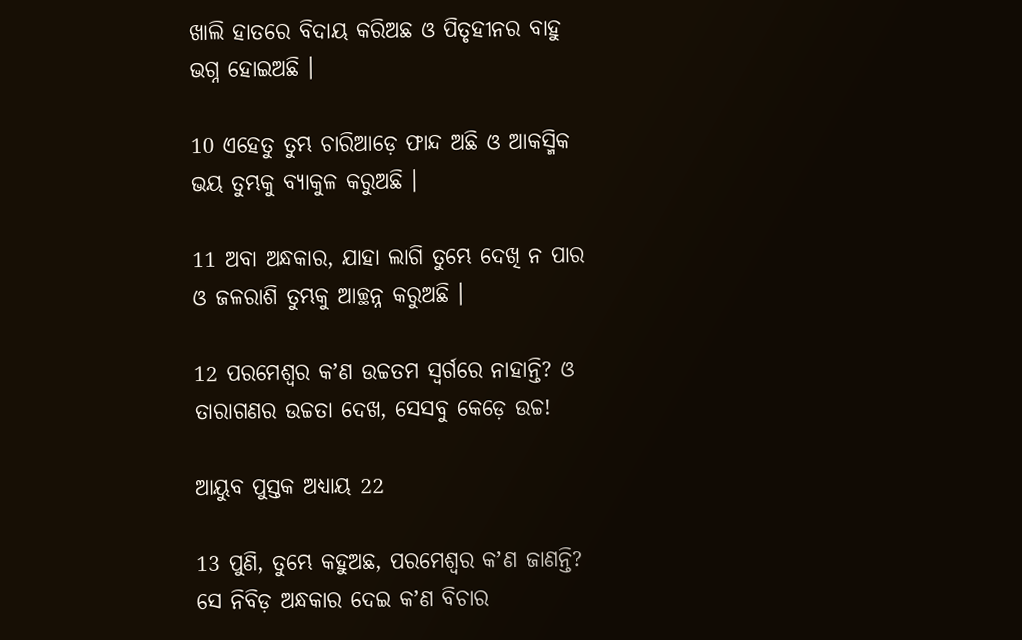ଖାଲି ହାତରେ ବିଦାୟ କରିଅଛ ଓ ପିତୃହୀନର ବାହୁ ଭଗ୍ନ ହୋଇଅଛି ।

10 ଏହେତୁ ତୁମ୍ଭ ଚାରିଆଡ଼େ ଫାନ୍ଦ ଅଛି ଓ ଆକସ୍ମିକ ଭୟ ତୁମ୍ଭକୁ ବ୍ୟାକୁଳ କରୁଅଛି ।

11 ଅବା ଅନ୍ଧକାର, ଯାହା ଲାଗି ତୁମ୍ଭେ ଦେଖି ନ ପାର ଓ ଜଳରାଶି ତୁମ୍ଭକୁ ଆଚ୍ଛନ୍ନ କରୁଅଛି ।

12 ପରମେଶ୍ଵର କʼଣ ଉଚ୍ଚତମ ସ୍ଵର୍ଗରେ ନାହାନ୍ତି? ଓ ତାରାଗଣର ଉଚ୍ଚତା ଦେଖ, ସେସବୁ କେଡ଼େ ଉଚ୍ଚ!

ଆୟୁବ ପୁସ୍ତକ ଅଧ୍ୟାୟ 22

13 ପୁଣି, ତୁମ୍ଭେ କହୁଅଛ, ପରମେଶ୍ଵର କʼଣ ଜାଣନ୍ତି? ସେ ନିବିଡ଼ ଅନ୍ଧକାର ଦେଇ କʼଣ ବିଚାର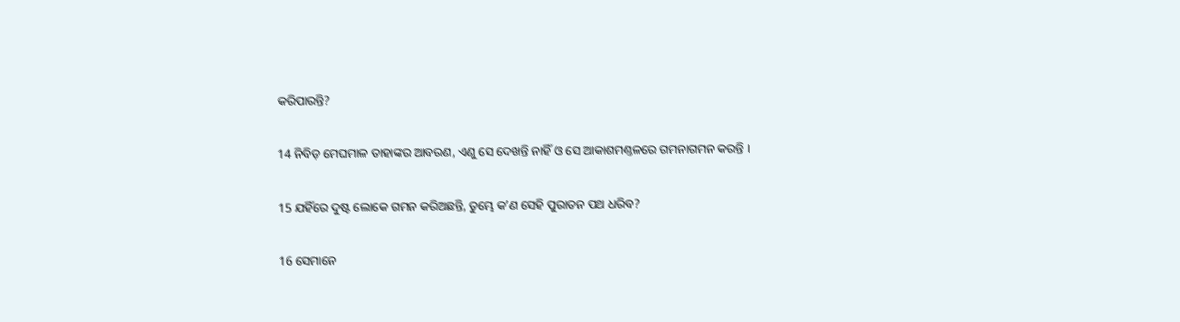କରିପାରନ୍ତି?

14 ନିବିଡ଼ ମେଘମାଳ ତାହାଙ୍କର ଆବରଣ, ଏଣୁ ସେ ଦେଖନ୍ତି ନାହିଁ ଓ ସେ ଆକାଶମଣ୍ତଳରେ ଗମନାଗମନ କରନ୍ତି ।

15 ଯହିଁରେ ଦୁଷ୍ଟ ଲୋକେ ଗମନ କରିଅଛନ୍ତି, ତୁମ୍ଭେ କʼଣ ସେହି ପୁରାତନ ପଥ ଧରିବ?

16 ସେମାନେ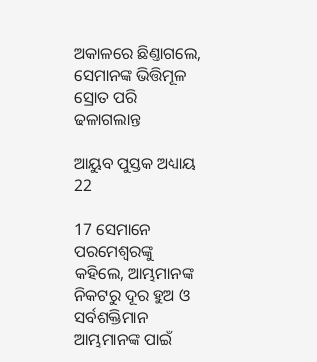ଅକାଳରେ ଛିଣ୍ତାଗଲେ, ସେମାନଙ୍କ ଭିତ୍ତିମୂଳ ସ୍ରୋତ ପରି ଢଳାଗଲାନ୍ତ

ଆୟୁବ ପୁସ୍ତକ ଅଧ୍ୟାୟ 22

17 ସେମାନେ ପରମେଶ୍ଵରଙ୍କୁ କହିଲେ, ଆମ୍ଭମାନଙ୍କ ନିକଟରୁ ଦୂର ହୁଅ ଓ ସର୍ବଶକ୍ତିମାନ ଆମ୍ଭମାନଙ୍କ ପାଇଁ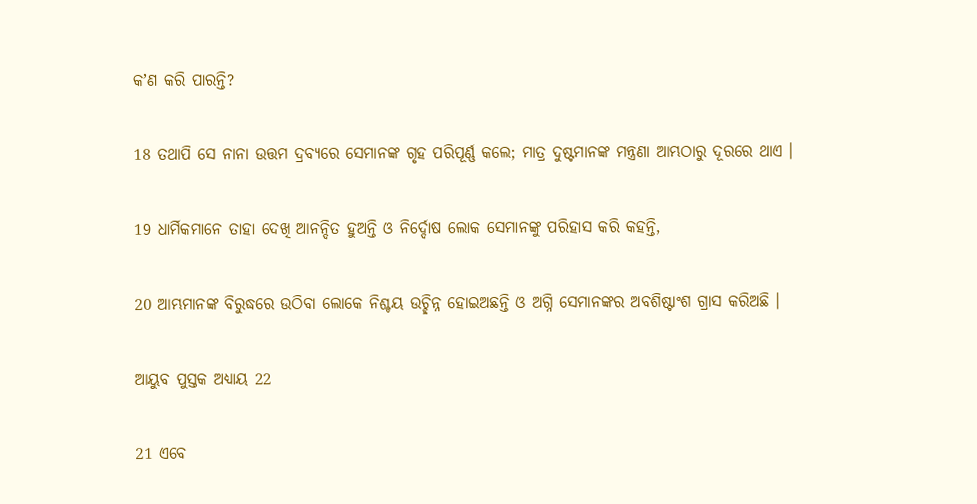କʼଣ କରି ପାରନ୍ତି?

18 ତଥାପି ସେ ନାନା ଉତ୍ତମ ଦ୍ରବ୍ୟରେ ସେମାନଙ୍କ ଗୃହ ପରିପୂର୍ଣ୍ଣ କଲେ; ମାତ୍ର ଦୁଷ୍ଟମାନଙ୍କ ମନ୍ତ୍ରଣା ଆମ୍ଭଠାରୁ ଦୂରରେ ଥାଏ ।

19 ଧାର୍ମିକମାନେ ତାହା ଦେଖି ଆନନ୍ଦିତ ହୁଅନ୍ତି ଓ ନିର୍ଦ୍ଦୋଷ ଲୋକ ସେମାନଙ୍କୁ ପରିହାସ କରି କହନ୍ତି,

20 ଆମ୍ଭମାନଙ୍କ ବିରୁଦ୍ଧରେ ଉଠିବା ଲୋକେ ନିଶ୍ଚୟ ଉଚ୍ଛିନ୍ନ ହୋଇଅଛନ୍ତି ଓ ଅଗ୍ନି ସେମାନଙ୍କର ଅବଶିଷ୍ଟାଂଶ ଗ୍ରାସ କରିଅଛି ।

ଆୟୁବ ପୁସ୍ତକ ଅଧ୍ୟାୟ 22

21 ଏବେ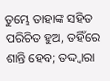ତୁମ୍ଭେ ତାହାଙ୍କ ସହିତ ପରିଚିତ ହୁଅ, ତହିଁରେ ଶାନ୍ତି ହେବ; ତଦ୍ଦ୍ଵାରା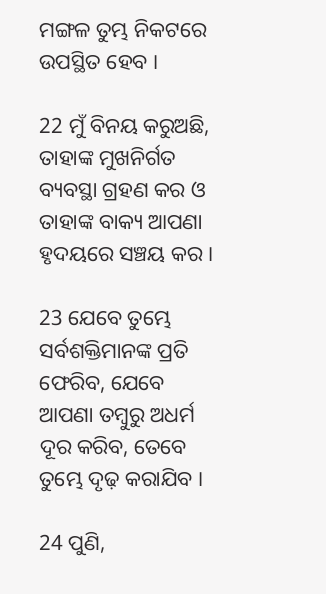ମଙ୍ଗଳ ତୁମ୍ଭ ନିକଟରେ ଉପସ୍ଥିତ ହେବ ।

22 ମୁଁ ବିନୟ କରୁଅଛି, ତାହାଙ୍କ ମୁଖନିର୍ଗତ ବ୍ୟବସ୍ଥା ଗ୍ରହଣ କର ଓ ତାହାଙ୍କ ବାକ୍ୟ ଆପଣା ହୃଦୟରେ ସଞ୍ଚୟ କର ।

23 ଯେବେ ତୁମ୍ଭେ ସର୍ବଶକ୍ତିମାନଙ୍କ ପ୍ରତି ଫେରିବ, ଯେବେ ଆପଣା ତମ୍ଵୁରୁ ଅଧର୍ମ ଦୂର କରିବ, ତେବେ ତୁମ୍ଭେ ଦୃଢ଼ କରାଯିବ ।

24 ପୁଣି,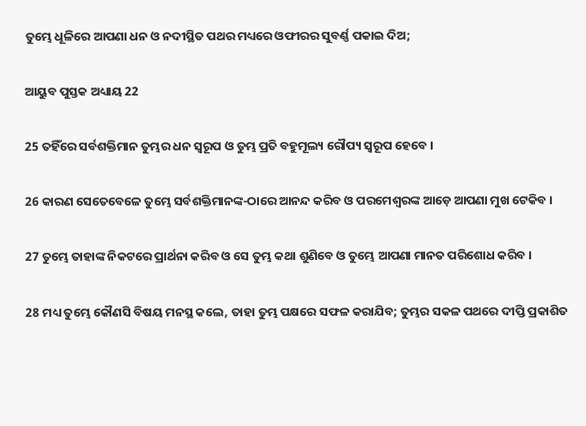ତୁମ୍ଭେ ଧୂଳିରେ ଆପଣା ଧନ ଓ ନଦୀସ୍ଥିତ ପଥର ମଧ୍ୟରେ ଓଫୀରର ସୁବର୍ଣ୍ଣ ପକାଇ ଦିଅ;

ଆୟୁବ ପୁସ୍ତକ ଅଧ୍ୟାୟ 22

25 ତହିଁରେ ସର୍ବଶକ୍ତିମାନ ତୁମ୍ଭର ଧନ ସ୍ଵରୂପ ଓ ତୁମ୍ଭ ପ୍ରତି ବହୁମୂଲ୍ୟ ରୌପ୍ୟ ସ୍ଵରୂପ ହେବେ ।

26 କାରଣ ସେତେବେଳେ ତୁମ୍ଭେ ସର୍ବଶକ୍ତିମାନଙ୍କ-ଠାରେ ଆନନ୍ଦ କରିବ ଓ ପରମେଶ୍ଵରଙ୍କ ଆଡ଼େ ଆପଣା ମୁଖ ଟେକିବ ।

27 ତୁମ୍ଭେ ତାହାଙ୍କ ନିକଟରେ ପ୍ରାର୍ଥନା କରିବ ଓ ସେ ତୁମ୍ଭ କଥା ଶୁଣିବେ ଓ ତୁମ୍ଭେ ଆପଣା ମାନତ ପରିଶୋଧ କରିବ ।

28 ମଧ୍ୟ ତୁମ୍ଭେ କୌଣସି ବିଷୟ ମନସ୍ଥ କଲେ, ତାହା ତୁମ୍ଭ ପକ୍ଷରେ ସଫଳ କରାଯିବ; ତୁମ୍ଭର ସକଳ ପଥରେ ଦୀପ୍ତି ପ୍ରକାଶିତ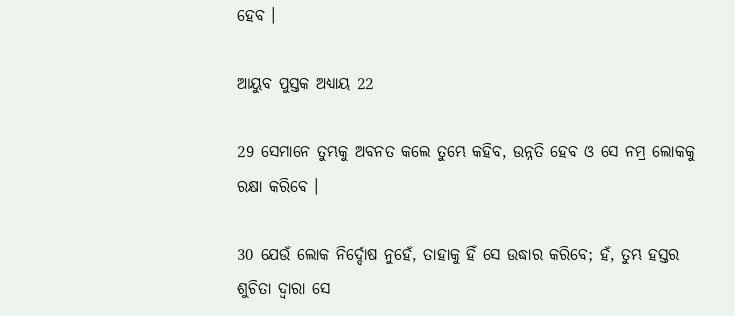ହେବ ।

ଆୟୁବ ପୁସ୍ତକ ଅଧ୍ୟାୟ 22

29 ସେମାନେ ତୁମ୍ଭକୁ ଅବନତ କଲେ ତୁମ୍ଭେ କହିବ, ଉନ୍ନତି ହେବ ଓ ସେ ନମ୍ର ଲୋକକୁ ରକ୍ଷା କରିବେ ।

30 ଯେଉଁ ଲୋକ ନିର୍ଦ୍ଦୋଷ ନୁହେଁ, ତାହାକୁ ହିଁ ସେ ଉଦ୍ଧାର କରିବେ; ହଁ, ତୁମ୍ଭ ହସ୍ତର ଶୁଚିତା ଦ୍ଵାରା ସେ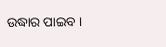ଉଦ୍ଧାର ପାଇବ ।